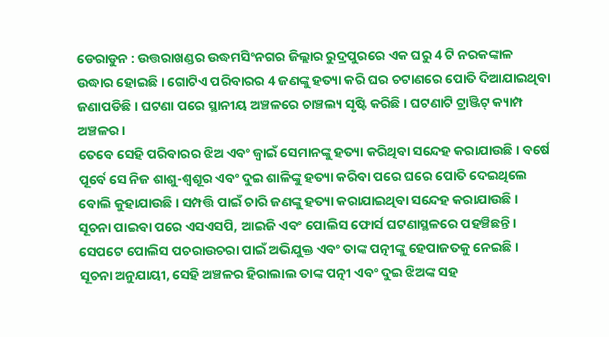ଡେରାଡୁନ : ଉତ୍ତରାଖଣ୍ଡର ଉଦ୍ଧମସିଂନଗର ଜିଲ୍ଲାର ରୁଦ୍ରପୁରରେ ଏକ ଘରୁ 4 ଟି ନରକଙ୍କାଳ ଉଦ୍ଧାର ହୋଇଛି । ଗୋଟିଏ ପରିବାରର 4 ଜଣଙ୍କୁ ହତ୍ୟା କରି ଘର ଚଟାଣରେ ପୋତି ଦିଆଯାଇଥିବା ଜଣାପଡିଛି । ଘଟଣା ପରେ ସ୍ଥାନୀୟ ଅଞ୍ଚଳରେ ଚାଞ୍ଚଲ୍ୟ ସୃଷ୍ଟି କରିଛି । ଘଟଣାଟି ଟ୍ରାଞ୍ଜିଟ୍ କ୍ୟାମ୍ପ ଅଞ୍ଚଳର ।
ତେବେ ସେହି ପରିବାରର ଝିଅ ଏବଂ ଜ୍ବାଇଁ ସେମାନଙ୍କୁ ହତ୍ୟା କରିଥିବା ସନ୍ଦେହ କରାଯାଉଛି। ବର୍ଷେ ପୂର୍ବେ ସେ ନିଜ ଶାଶୁ-ଶ୍ବଶୂର ଏବଂ ଦୁଇ ଶାଳିଙ୍କୁ ହତ୍ୟା କରିବା ପରେ ଘରେ ପୋତି ଦେଇଥିଲେ ବୋଲି କୁହାଯାଉଛି । ସମ୍ପତ୍ତି ପାଇଁ ଚାରି ଜଣଙ୍କୁ ହତ୍ୟା କରାଯାଇଥିବା ସନ୍ଦେହ କରାଯାଉଛି । ସୂଚନା ପାଇବା ପରେ ଏସଏସପି, ଆଇଜି ଏବଂ ପୋଲିସ ଫୋର୍ସ ଘଟଣାସ୍ଥଳରେ ପହଞ୍ଚିଛନ୍ତି। ସେପଟେ ପୋଲିସ ପଚରାଉଚରା ପାଇଁ ଅଭିଯୁକ୍ତ ଏବଂ ତାଙ୍କ ପତ୍ନୀଙ୍କୁ ହେପାଜତକୁ ନେଇଛି ।
ସୂଚନା ଅନୁଯାୟୀ, ସେହି ଅଞ୍ଚଳର ହିରାଲାଲ ତାଙ୍କ ପତ୍ନୀ ଏବଂ ଦୁଇ ଝିଅଙ୍କ ସହ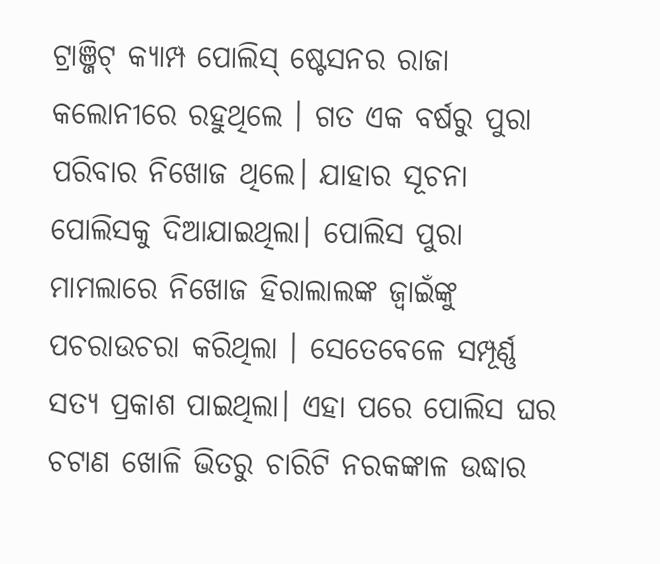ଟ୍ରାଞ୍ଜିଟ୍ କ୍ୟାମ୍ପ ପୋଲିସ୍ ଷ୍ଟେସନର ରାଜା କଲୋନୀରେ ରହୁଥିଲେ । ଗତ ଏକ ବର୍ଷରୁ ପୁରା ପରିବାର ନିଖୋଜ ଥିଲେ। ଯାହାର ସୂଚନା ପୋଲିସକୁ ଦିଆଯାଇଥିଲା। ପୋଲିସ ପୁରା ମାମଲାରେ ନିଖୋଜ ହିରାଲାଲଙ୍କ ଜ୍ବାଇଁଙ୍କୁ ପଚରାଉଚରା କରିଥିଲା । ସେତେବେଳେ ସମ୍ପୂର୍ଣ୍ଣ ସତ୍ୟ ପ୍ରକାଶ ପାଇଥିଲା। ଏହା ପରେ ପୋଲିସ ଘର ଚଟାଣ ଖୋଳି ଭିତରୁ ଚାରିଟି ନରକଙ୍କାଳ ଉଦ୍ଧାର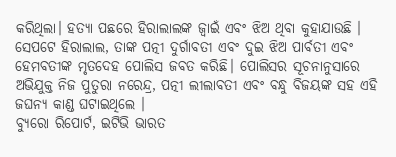କରିଥିଲା। ହତ୍ୟା ପଛରେ ହିରାଲାଲଙ୍କ ଜ୍ବାଇଁ ଏବଂ ଝିଅ ଥିବା କୁହାଯାଉଛି ।
ସେପଟେ ହିରାଲାଲ, ତାଙ୍କ ପତ୍ନୀ ଦୁର୍ଗାବତୀ ଏବଂ ଦୁଇ ଝିଅ ପାର୍ବତୀ ଏବଂ ହେମବତୀଙ୍କ ମୃତଦେହ ପୋଲିସ ଜବତ କରିଛି। ପୋଲିସର ସୂଚନାନୁସାରେ ଅଭିଯୁକ୍ତ ନିଜ ପୁତୁରା ନରେନ୍ଦ୍ର, ପତ୍ନୀ ଲୀଲାବତୀ ଏବଂ ବନ୍ଧୁ ବିଜୟଙ୍କ ସହ ଏହି ଜଘନ୍ୟ କାଣ୍ଡ ଘଟାଇଥିଲେ ।
ବ୍ୟୁରୋ ରିପୋର୍ଟ, ଇଟିଭି ଭାରତ